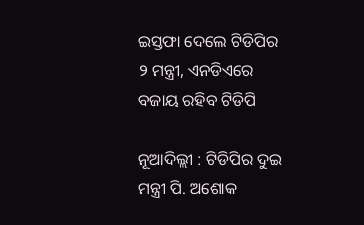ଇସ୍ତଫା ଦେଲେ ଟିଡିପିର ୨ ମନ୍ତ୍ରୀ, ଏନଡିଏରେ ବଜାୟ ରହିବ ଟିଡିପି

ନୂଆଦିଲ୍ଲୀ : ଟିଡିପିର ଦୁଇ ମନ୍ତ୍ରୀ ପି. ଅଶୋକ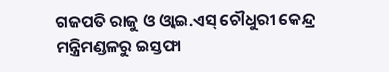ଗଜପତି ରାଜୁ ଓ ଓ୍ଵାଇ.ଏସ୍‌ ଚୌଧୁରୀ କେନ୍ଦ୍ର ମନ୍ତ୍ରିମଣ୍ଡଳରୁ ଇସ୍ତଫା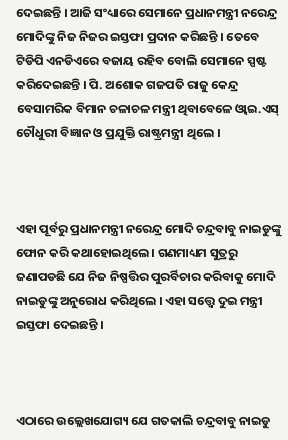ଦେଇଛନ୍ତି । ଆଜି ସଂଧ୍ୟାରେ ସେମାନେ ପ୍ରଧାନମନ୍ତ୍ରୀ ନରେନ୍ଦ୍ର ମୋଦିଙ୍କୁ ନିଜ ନିଜର ଇସ୍ତଫା ପ୍ରଦାନ କରିଛନ୍ତି । ତେବେ ଟିଡିପି ଏନଡିଏରେ ବଜାୟ ରହିବ ବୋଲି ସେମାନେ ସ୍ପଷ୍ଟ କରିଦେଇଛନ୍ତି । ପି. ଅଶୋକ ଗଜପତି ରାଜୁ କେନ୍ଦ୍ର ବେସାମରିକ ବିମାନ ଚଳାଚଳ ମନ୍ତ୍ରୀ ଥିବାବେଳେ ଓ୍ଵାଇ.ଏସ୍‌ ଚୌଧୁରୀ ବିଜ୍ଞାନ ଓ ପ୍ରଯୁକ୍ତି ରାଷ୍ଟ୍ରମନ୍ତ୍ରୀ ଥିଲେ ।



ଏହା ପୂର୍ବରୁ ପ୍ରଧାନମନ୍ତ୍ରୀ ନରେନ୍ଦ୍ର ମୋଦି ଚନ୍ଦ୍ରବାବୁ ନାଇଡୁଙ୍କୁ ଫୋନ କରି କଥାହୋଇଥିଲେ । ଗଣମାଧ୍ୟମ ସୁତ୍ରରୁ ଜଣାପଡଛି ଯେ ନିଜ ନିଷ୍ପତ୍ତିର ପୁରର୍ବିଚାର କରିବାକୁ ମୋଦି ନାଇଡୁଙ୍କୁ ଅନୁରୋଧ କରିଥିଲେ । ଏହା ସତ୍ତ୍ୱେ ଦୁଇ ମନ୍ତ୍ରୀ ଇସ୍ତଫା ଦେଇଛନ୍ତି ।



ଏଠାରେ ଉଲ୍ଲେଖଯୋଗ୍ୟ ଯେ ଗତକାଲି ଚନ୍ଦ୍ରବାବୁ ନାଇଡୁ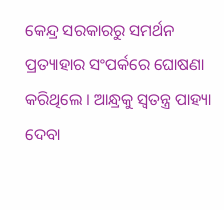କେନ୍ଦ୍ର ସରକାରରୁ ସମର୍ଥନ ପ୍ରତ୍ୟାହାର ସଂପର୍କରେ ଘୋଷଣା କରିଥିଲେ । ଆନ୍ଧ୍ରକୁ ସ୍ୱତନ୍ତ୍ର ପାହ୍ୟା ଦେବା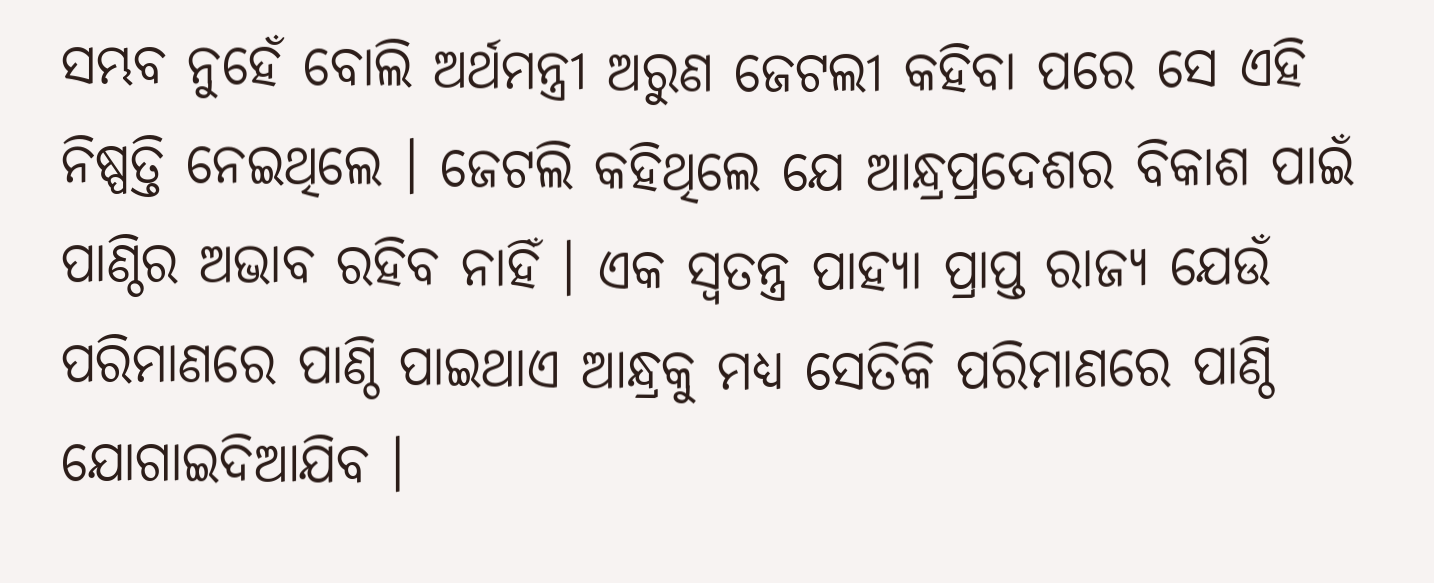ସମ୍ଭବ ନୁହେଁ ବୋଲି ଅର୍ଥମନ୍ତ୍ରୀ ଅରୁଣ ଜେଟଲୀ କହିବା ପରେ ସେ ଏହି ନିଷ୍ପତ୍ତି ନେଇଥିଲେ । ଜେଟଲି କହିଥିଲେ ଯେ ଆନ୍ଧ୍ରପ୍ରଦେଶର ବିକାଶ ପାଇଁ ପାଣ୍ଠିର ଅଭାବ ରହିବ ନାହିଁ । ଏକ ସ୍ୱତନ୍ତ୍ର ପାହ୍ୟା ପ୍ରାପ୍ତ ରାଜ୍ୟ ଯେଉଁ ପରିମାଣରେ ପାଣ୍ଠି ପାଇଥାଏ ଆନ୍ଧ୍ରକୁ ମଧ୍ୟ ସେତିକି ପରିମାଣରେ ପାଣ୍ଠି ଯୋଗାଇଦିଆଯିବ ।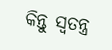କିନ୍ତୁ ସ୍ୱତନ୍ତ୍ର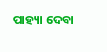ପାହ୍ୟା ଦେବା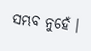ସମ୍ଭବ ନୁହେଁ ।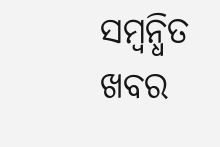ସମ୍ବନ୍ଧିତ ଖବର